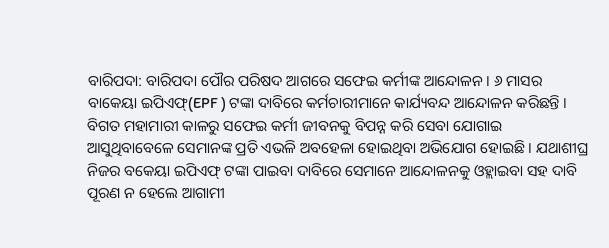ବାରିପଦା: ବାରିପଦା ପୌର ପରିଷଦ ଆଗରେ ସଫେଇ କର୍ମୀଙ୍କ ଆନ୍ଦୋଳନ । ୬ ମାସର ବାକେୟା ଇପିଏଫ୍(EPF ) ଟଙ୍କା ଦାବିରେ କର୍ମଚାରୀମାନେ କାର୍ଯ୍ୟବନ୍ଦ ଆନ୍ଦୋଳନ କରିଛନ୍ତି । ବିଗତ ମହାମାରୀ କାଳରୁ ସଫେଇ କର୍ମୀ ଜୀବନକୁ ବିପନ୍ନ କରି ସେବା ଯୋଗାଇ ଆସୁଥିବାବେଳେ ସେମାନଙ୍କ ପ୍ରତି ଏଭଳି ଅବହେଳା ହୋଇଥିବା ଅଭିଯୋଗ ହୋଇଛି । ଯଥାଶୀଘ୍ର ନିଜର ବକେୟା ଇପିଏଫ୍ ଟଙ୍କା ପାଇବା ଦାବିରେ ସେମାନେ ଆନ୍ଦୋଳନକୁ ଓହ୍ଲାଇବା ସହ ଦାବି ପୂରଣ ନ ହେଲେ ଆଗାମୀ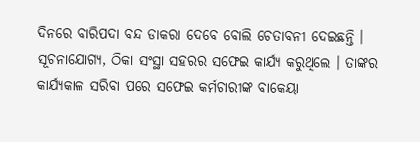ଦିନରେ ବାରିପଦା ବନ୍ଦ ଡାକରା ଦେବେ ବୋଲି ଚେତାବନୀ ଦେଇଛନ୍ତି ।
ସୂଚନାଯୋଗ୍ୟ, ଠିକା ସଂସ୍ଥା ସହରର ସଫେଇ କାର୍ଯ୍ୟ କରୁଥିଲେ । ତାଙ୍କର କାର୍ଯ୍ୟକାଳ ସରିବା ପରେ ସଫେଇ କର୍ମଚାରୀଙ୍କ ବାକେୟା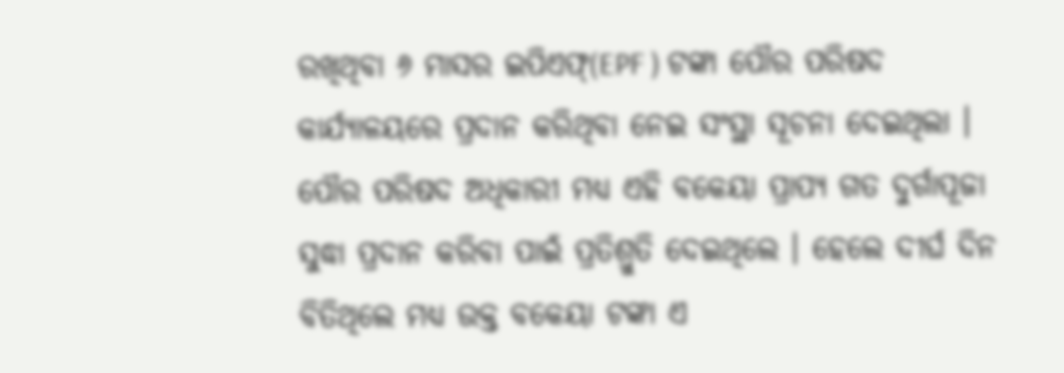ରଖିଥିବା ୬ ମାସର ଇପିଏଫ୍(EPF ) ଟଙ୍କା ପୌର ପରିଷଦ କାର୍ଯ୍ୟାଳୟରେ ପ୍ରଦାନ କରିଥିବା ନେଇ ସଂସ୍ଥା ସୂଚନା ଦେଇଥିଲା । ପୌର ପରିଷଦ ଅଧିକାରୀ ମଧ୍ୟ ଏହି ବକେୟା ପ୍ରାପ୍ୟ ଗତ ଦୁର୍ଗାପୂଜା ସୁଦ୍ଧା ପ୍ରଦାନ କରିବା ପାଇଁ ପ୍ରତିଶ୍ରୁତି ଦେଇଥିଲେ । ହେଲେ ଦୀର୍ଘ ଦିନ ବିତିଥିଲେ ମଧ୍ୟ ଉକ୍ତ ବକେୟା ଟଙ୍କା ଏ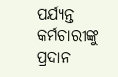ପର୍ଯ୍ୟନ୍ତ କର୍ମଚାରୀଙ୍କୁ ପ୍ରଦାନ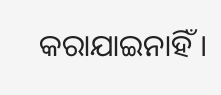କରାଯାଇନାହିଁ ।